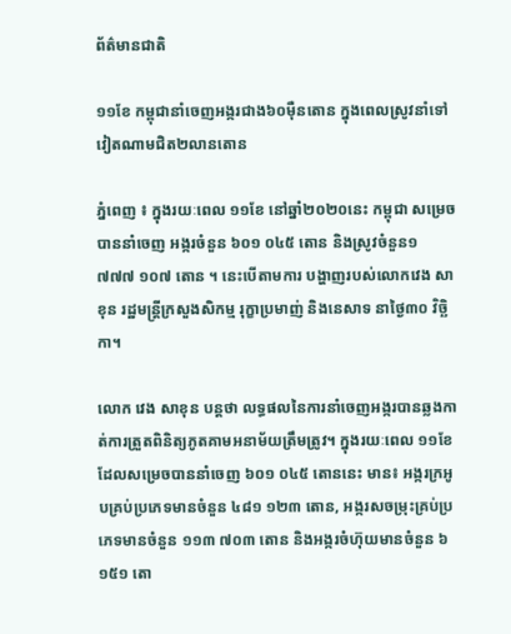ព័ត៌មានជាតិ

១១ខែ កម្ពុជានាំចេញអង្ករជាង៦០ម៉ឺនតោន ក្នុងពេលស្រូវនាំទៅវៀតណាមជិត២លានតោន

ភ្នំពេញ ៖ ក្នុងរយៈពេល ១១ខែ នៅឆ្នាំ២០២០នេះ កម្ពុជា សម្រេចបាននាំចេញ អង្ករចំនួន ៦០១ ០៤៥ តោន និងស្រូវចំនួន១ ៧៧៧ ១០៧ តោន ។ នេះបើតាមការ បង្ហាញរបស់លោកវេង សាខុន រដ្ឋមន្រ្តីក្រសួងសិកម្ម រុក្ខាប្រមាញ់ និងនេសាទ នាថ្ងៃ៣០ វិច្ឆិកា។

លោក វេង សាខុន បន្តថា លទ្ធផលនៃការនាំចេញអង្ករបានឆ្លងកាត់ការត្រួតពិនិត្យភូតគាមអនាម័យត្រឹមត្រូវ។ ក្នុងរយៈពេល ១១ខែដែលសម្រេចបាននាំចេញ ៦០១ ០៤៥ តោននេះ មាន៖ អង្ករក្រអូបគ្រប់ប្រភេទមានចំនួន ៤៨១ ១២៣ តោន, អង្ករសចម្រុះគ្រប់ប្រភេទមានចំនួន ១១៣ ៧០៣ តោន និងអង្ករចំហ៊ុយមានចំនួន ៦ ១៥១ តោ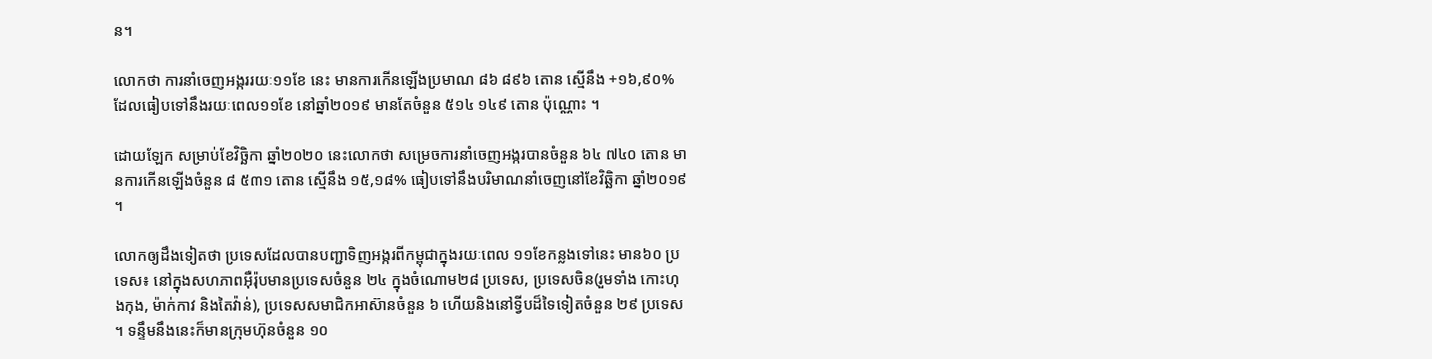ន។

លោកថា ការនាំចេញអង្កររយៈ១១ខែ នេះ មានការកើនឡើងប្រមាណ ៨៦ ៨៩៦ តោន ស្មើនឹង +១៦,៩០% ដែលធៀបទៅនឹងរយៈពេល១១ខែ នៅឆ្នាំ២០១៩ មានតែចំនួន ៥១៤ ១៤៩ តោន ប៉ុណ្ណោះ ។

ដោយឡែក សម្រាប់ខែវិច្ឆិកា ឆ្នាំ២០២០ នេះលោកថា សម្រេចការនាំចេញអង្ករបានចំនួន ៦៤ ៧៤០ តោន មានការកើនឡើងចំនួន ៨ ៥៣១ តោន ស្មើនឹង ១៥,១៨% ធៀបទៅនឹងបរិមាណនាំចេញនៅខែវិឆ្ឆិកា ឆ្នាំ២០១៩ ។

លោកឲ្យដឹងទៀតថា ប្រទេសដែលបានបញ្ជាទិញអង្ករពីកម្ពុជាក្នុងរយៈពេល ១១ខែកន្លងទៅនេះ មាន៦០ ប្រទេស៖ នៅក្នុងសហភាពអ៊ឺរ៉ុបមានប្រទេសចំនួន ២៤ ក្នុងចំណោម២៨ ប្រទេស, ប្រទេសចិន(រួមទាំង កោះហុងកុង, ម៉ាក់កាវ និងតៃវ៉ាន់), ប្រទេសសមាជិកអាស៊ានចំនួន ៦ ហើយនិងនៅទ្វីបដ៏ទៃទៀតចំនួន ២៩ ប្រទេស ។ ទន្ទឹមនឹងនេះក៏មានក្រុមហ៊ុនចំនួន ១០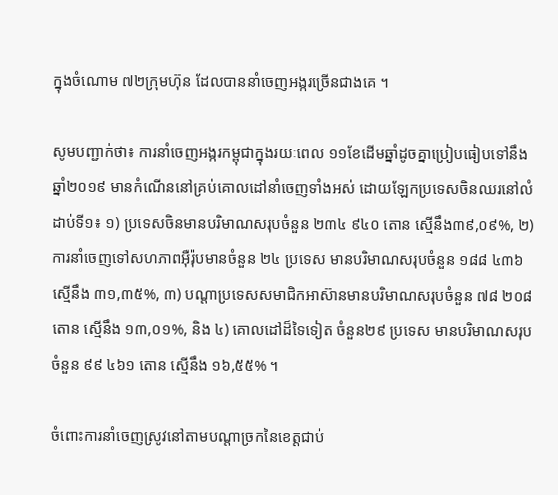ក្នុងចំណោម ៧២ក្រុមហ៊ុន ដែលបាននាំចេញអង្ករច្រើនជាងគេ ។

សូមបញ្ជាក់ថា៖ ការនាំចេញអង្ករកម្ពុជាក្នុងរយៈពេល ១១ខែដើមឆ្នាំដូចគ្នាប្រៀបធៀបទៅនឹងឆ្នាំ២០១៩ មានកំណើននៅគ្រប់គោលដៅនាំចេញទាំងអស់ ដោយឡែកប្រទេសចិនឈរនៅលំដាប់ទី១៖ ១) ប្រទេសចិនមានបរិមាណសរុបចំនួន ២៣៤ ៩៤០ តោន ស្មើនឹង៣៩,០៩%, ២) ការនាំចេញទៅសហភាពអ៊ឺរ៉ុបមានចំនួន ២៤ ប្រទេស មានបរិមាណសរុបចំនួន ១៨៨ ៤៣៦ ស្មើនឹង ៣១,៣៥%, ៣) បណ្តាប្រទេសសមាជិកអាស៊ានមានបរិមាណសរុបចំនួន ៧៨ ២០៨ តោន ស្មើនឹង ១៣,០១%, និង ៤) គោលដៅដ៏ទៃទៀត ចំនួន២៩ ប្រទេស មានបរិមាណសរុបចំនួន ៩៩ ៤៦១ តោន ស្មើនឹង ១៦,៥៥% ។

ចំពោះការនាំចេញស្រូវនៅតាមបណ្តាច្រកនៃខេត្តជាប់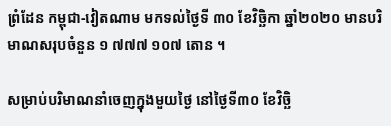ព្រំដែន កម្ពុជា-វៀតណាម មកទល់ថ្ងៃទី ៣០ ខែវិច្ឆិកា ឆ្នាំ២០២០ មានបរិមាណសរុបចំនួន ១ ៧៧៧ ១០៧ តោន ។

សម្រាប់បរិមាណនាំចេញក្នុងមួយថ្ងៃ នៅថ្ងៃទី៣០ ខែវិច្ឆិ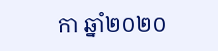កា ឆ្នាំ២០២០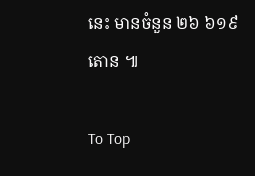នេះ មានចំនួន ២៦ ៦១៩ តោន ៕

To Top